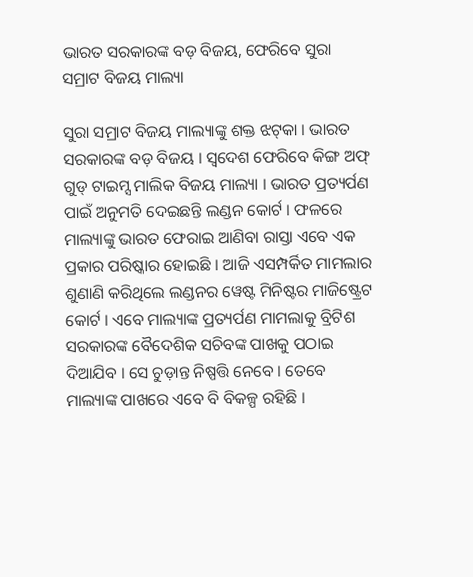ଭାରତ ସରକାରଙ୍କ ବଡ଼ ବିଜୟ, ଫେରିବେ ସୁରା ସମ୍ରାଟ ବିଜୟ ମାଲ୍ୟା

ସୁରା ସମ୍ରାଟ ବିଜୟ ମାଲ୍ୟାଙ୍କୁ ଶକ୍ତ ଝଟ୍‌କା । ଭାରତ ସରକାରଙ୍କ ବଡ଼ ବିଜୟ । ସ୍ୱଦେଶ ଫେରିବେ କିଙ୍ଗ ଅଫ୍‌ ଗୁଡ୍‌ ଟାଇମ୍ସ ମାଲିକ ବିଜୟ ମାଲ୍ୟା । ଭାରତ ପ୍ରତ୍ୟର୍ପଣ ପାଇଁ ଅନୁମତି ଦେଇଛନ୍ତି ଲଣ୍ଡନ କୋର୍ଟ । ଫଳରେ ମାଲ୍ୟାଙ୍କୁ ଭାରତ ଫେରାଇ ଆଣିବା ରାସ୍ତା ଏବେ ଏକ ପ୍ରକାର ପରିଷ୍କାର ହୋଇଛି । ଆଜି ଏସମ୍ପର୍କିତ ମାମଲାର ଶୁଣାଣି କରିଥିଲେ ଲଣ୍ଡନର ୱେଷ୍ଟ ମିନିଷ୍ଟର ମାଜିଷ୍ଟ୍ରେଟ କୋର୍ଟ । ଏବେ ମାଲ୍ୟାଙ୍କ ପ୍ରତ୍ୟର୍ପଣ ମାମଲାକୁ ବ୍ରିଟିଶ ସରକାରଙ୍କ ବୈଦେଶିକ ସଚିବଙ୍କ ପାଖକୁ ପଠାଇ ଦିଆଯିବ । ସେ ଚୁଡ଼ାନ୍ତ ନିଷ୍ପତ୍ତି ନେବେ । ତେବେ ମାଲ୍ୟାଙ୍କ ପାଖରେ ଏବେ ବି ବିକଳ୍ପ ରହିଛି ।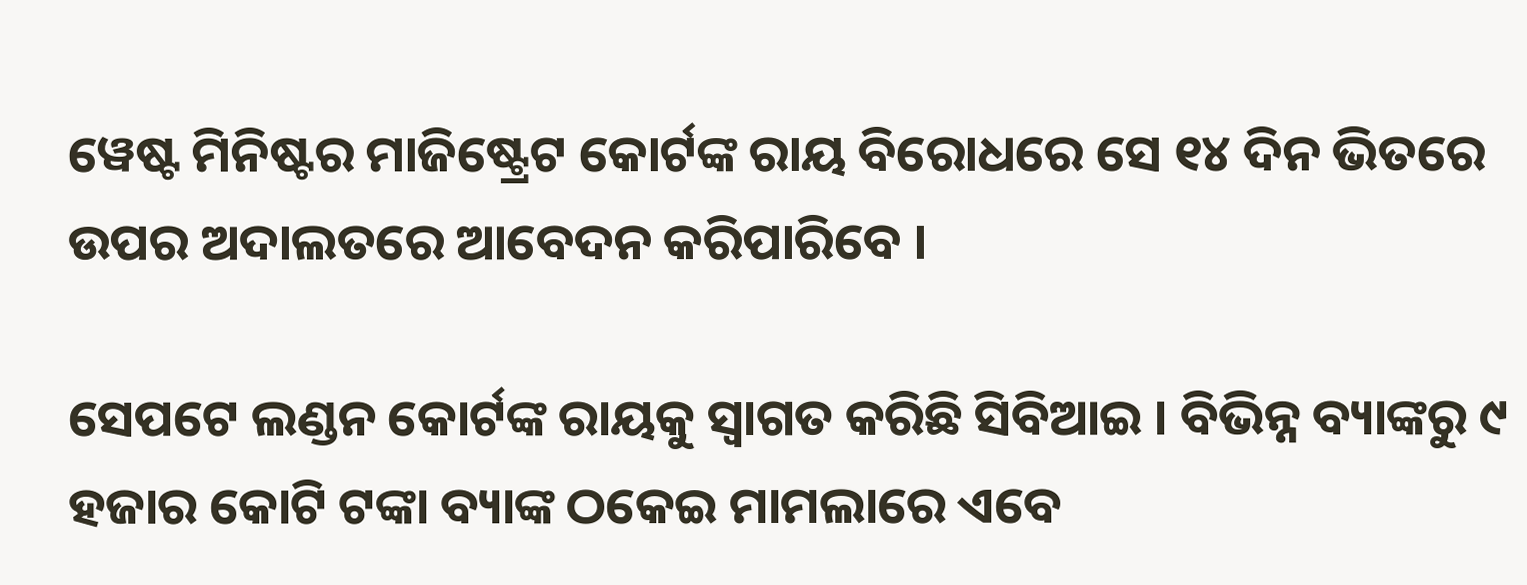ୱେଷ୍ଟ ମିନିଷ୍ଟର ମାଜିଷ୍ଟ୍ରେଟ କୋର୍ଟଙ୍କ ରାୟ ବିରୋଧରେ ସେ ୧୪ ଦିନ ଭିତରେ ଉପର ଅଦାଲତରେ ଆବେଦନ କରିପାରିବେ ।

ସେପଟେ ଲଣ୍ଡନ କୋର୍ଟଙ୍କ ରାୟକୁ ସ୍ୱାଗତ କରିଛି ସିବିଆଇ । ବିଭିନ୍ନ ବ୍ୟାଙ୍କରୁ ୯ ହଜାର କୋଟି ଟଙ୍କା ବ୍ୟାଙ୍କ ଠକେଇ ମାମଲାରେ ଏବେ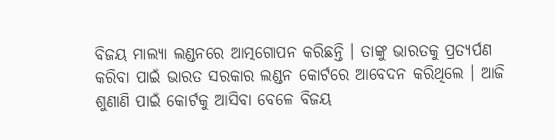ବିଜୟ ମାଲ୍ୟା ଲଣ୍ଡନରେ ଆତ୍ମଗୋପନ କରିଛନ୍ତି । ତାଙ୍କୁ ଭାରତକୁ ପ୍ରତ୍ୟର୍ପଣ କରିବା ପାଇଁ ଭାରତ ସରକାର ଲଣ୍ଡନ କୋର୍ଟରେ ଆବେଦନ କରିଥିଲେ । ଆଜି ଶୁଣାଣି ପାଇଁ କୋର୍ଟକୁ ଆସିବା ବେଳେ ବିଜୟ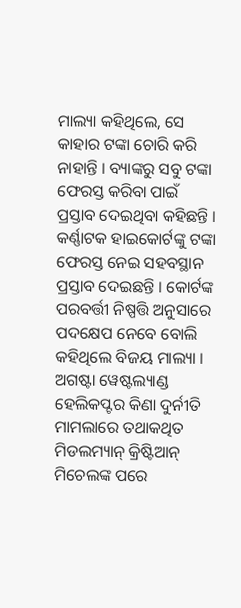ମାଲ୍ୟା କହିଥିଲେ, ସେ କାହାର ଟଙ୍କା ଚୋରି କରି ନାହାନ୍ତି । ବ୍ୟାଙ୍କରୁ ସବୁ ଟଙ୍କା ଫେରସ୍ତ କରିବା ପାଇଁ ପ୍ରସ୍ତାବ ଦେଇଥିବା କହିଛନ୍ତି । କର୍ଣ୍ଣାଟକ ହାଇକୋର୍ଟଙ୍କୁ ଟଙ୍କା ଫେରସ୍ତ ନେଇ ସହବସ୍ଥାନ ପ୍ରସ୍ତାବ ଦେଇଛନ୍ତି । କୋର୍ଟଙ୍କ ପରବର୍ତ୍ତୀ ନିଷ୍ପତ୍ତି ଅନୁସାରେ ପଦକ୍ଷେପ ନେବେ ବୋଲି କହିଥିଲେ ବିଜୟ ମାଲ୍ୟା । ଅଗଷ୍ଟା ୱେଷ୍ଟଲ୍ୟାଣ୍ଡ ହେଲିକପ୍ଟର କିଣା ଦୁର୍ନୀତି ମାମଲାରେ ତଥାକଥିତ ମିଡଲମ୍ୟାନ୍‌ କ୍ରିଷ୍ଟିଆନ୍‌ ମିଚେଲଙ୍କ ପରେ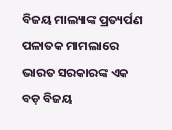ବିଜୟ ମାଲ୍ୟାଙ୍କ ପ୍ରତ୍ୟର୍ପଣ ପଳାତକ ମାମଲାରେ ଭାରତ ସରକାରଙ୍କ ଏକ ବଡ଼ ବିଜୟ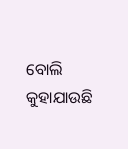ବୋଲି କୁହାଯାଉଛି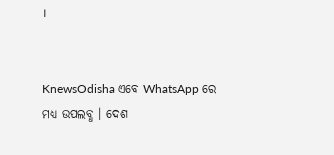।


KnewsOdisha ଏବେ WhatsApp ରେ ମଧ୍ୟ ଉପଲବ୍ଧ । ଦେଶ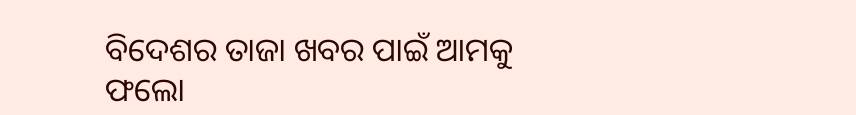ବିଦେଶର ତାଜା ଖବର ପାଇଁ ଆମକୁ ଫଲୋ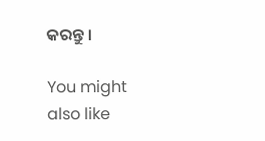କରନ୍ତୁ ।

You might also like